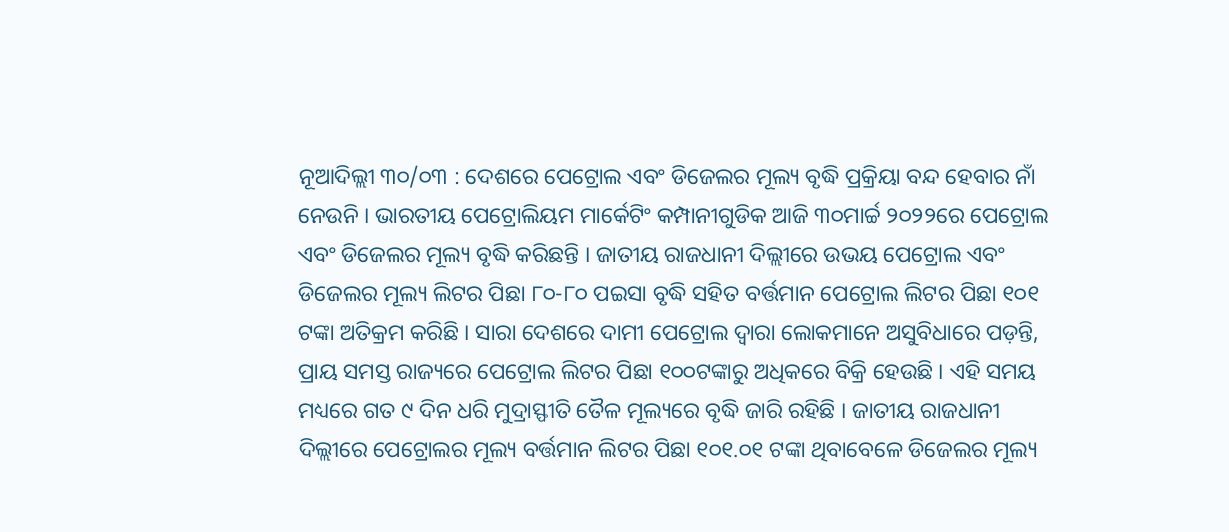ନୂଆଦିଲ୍ଲୀ ୩୦/୦୩ : ଦେଶରେ ପେଟ୍ରୋଲ ଏବଂ ଡିଜେଲର ମୂଲ୍ୟ ବୃଦ୍ଧି ପ୍ରକ୍ରିୟା ବନ୍ଦ ହେବାର ନାଁ ନେଉନି । ଭାରତୀୟ ପେଟ୍ରୋଲିୟମ ମାର୍କେଟିଂ କମ୍ପାନୀଗୁଡିକ ଆଜି ୩୦ମାର୍ଚ୍ଚ ୨୦୨୨ରେ ପେଟ୍ରୋଲ ଏବଂ ଡିଜେଲର ମୂଲ୍ୟ ବୃଦ୍ଧି କରିଛନ୍ତି । ଜାତୀୟ ରାଜଧାନୀ ଦିଲ୍ଲୀରେ ଉଭୟ ପେଟ୍ରୋଲ ଏବଂ ଡିଜେଲର ମୂଲ୍ୟ ଲିଟର ପିଛା ୮୦-୮୦ ପଇସା ବୃଦ୍ଧି ସହିତ ବର୍ତ୍ତମାନ ପେଟ୍ରୋଲ ଲିଟର ପିଛା ୧୦୧ ଟଙ୍କା ଅତିକ୍ରମ କରିଛି । ସାରା ଦେଶରେ ଦାମୀ ପେଟ୍ରୋଲ ଦ୍ୱାରା ଲୋକମାନେ ଅସୁବିଧାରେ ପଡ଼ନ୍ତି, ପ୍ରାୟ ସମସ୍ତ ରାଜ୍ୟରେ ପେଟ୍ରୋଲ ଲିଟର ପିଛା ୧୦୦ଟଙ୍କାରୁ ଅଧିକରେ ବିକ୍ରି ହେଉଛି । ଏହି ସମୟ ମଧ୍ୟରେ ଗତ ୯ ଦିନ ଧରି ମୁଦ୍ରାସ୍ଫୀତି ତୈଳ ମୂଲ୍ୟରେ ବୃଦ୍ଧି ଜାରି ରହିଛି । ଜାତୀୟ ରାଜଧାନୀ ଦିଲ୍ଲୀରେ ପେଟ୍ରୋଲର ମୂଲ୍ୟ ବର୍ତ୍ତମାନ ଲିଟର ପିଛା ୧୦୧.୦୧ ଟଙ୍କା ଥିବାବେଳେ ଡିଜେଲର ମୂଲ୍ୟ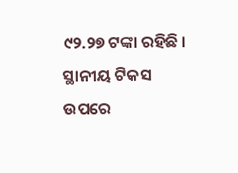୯୨.୨୭ ଟଙ୍କା ରହିଛି । ସ୍ଥାନୀୟ ଟିକସ ଉପରେ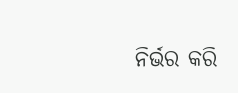ନିର୍ଭର କରି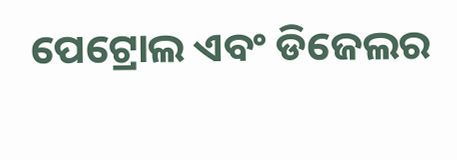ପେଟ୍ରୋଲ ଏବଂ ଡିଜେଲର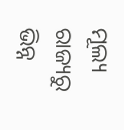ମୂଲ୍ୟ ରାଜ୍ୟରୁ ଭିନ୍ନ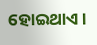ହୋଇଥାଏ ।